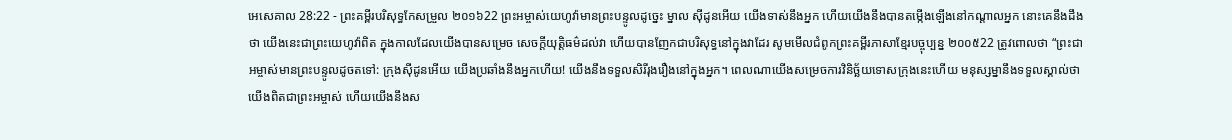អេសេគាល 28:22 - ព្រះគម្ពីរបរិសុទ្ធកែសម្រួល ២០១៦22 ព្រះអម្ចាស់យេហូវ៉ាមានព្រះបន្ទូលដូច្នេះ ម្នាល ស៊ីដូនអើយ យើងទាស់នឹងអ្នក ហើយយើងនឹងបានតម្កើងឡើងនៅកណ្ដាលអ្នក នោះគេនឹងដឹងថា យើងនេះជាព្រះយេហូវ៉ាពិត ក្នុងកាលដែលយើងបានសម្រេច សេចក្ដីយុត្តិធម៌ដល់វា ហើយបានញែកជាបរិសុទ្ធនៅក្នុងវាដែរ សូមមើលជំពូកព្រះគម្ពីរភាសាខ្មែរបច្ចុប្បន្ន ២០០៥22 ត្រូវពោលថា “ព្រះជាអម្ចាស់មានព្រះបន្ទូលដូចតទៅ: ក្រុងស៊ីដូនអើយ យើងប្រឆាំងនឹងអ្នកហើយ! យើងនឹងទទួលសិរីរុងរឿងនៅក្នុងអ្នក។ ពេលណាយើងសម្រេចការវិនិច្ឆ័យទោសក្រុងនេះហើយ មនុស្សម្នានឹងទទួលស្គាល់ថា យើងពិតជាព្រះអម្ចាស់ ហើយយើងនឹងស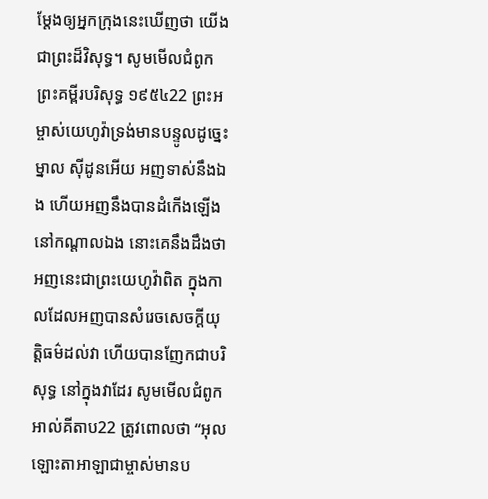ម្តែងឲ្យអ្នកក្រុងនេះឃើញថា យើងជាព្រះដ៏វិសុទ្ធ។ សូមមើលជំពូកព្រះគម្ពីរបរិសុទ្ធ ១៩៥៤22 ព្រះអម្ចាស់យេហូវ៉ាទ្រង់មានបន្ទូលដូច្នេះម្នាល ស៊ីដូនអើយ អញទាស់នឹងឯង ហើយអញនឹងបានដំកើងឡើងនៅកណ្តាលឯង នោះគេនឹងដឹងថា អញនេះជាព្រះយេហូវ៉ាពិត ក្នុងកាលដែលអញបានសំរេចសេចក្ដីយុត្តិធម៌ដល់វា ហើយបានញែកជាបរិសុទ្ធ នៅក្នុងវាដែរ សូមមើលជំពូកអាល់គីតាប22 ត្រូវពោលថា “អុលឡោះតាអាឡាជាម្ចាស់មានប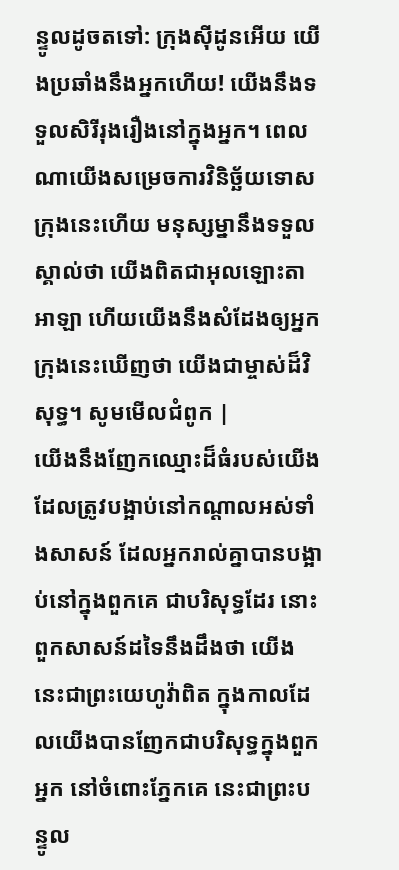ន្ទូលដូចតទៅ: ក្រុងស៊ីដូនអើយ យើងប្រឆាំងនឹងអ្នកហើយ! យើងនឹងទទួលសិរីរុងរឿងនៅក្នុងអ្នក។ ពេលណាយើងសម្រេចការវិនិច្ឆ័យទោសក្រុងនេះហើយ មនុស្សម្នានឹងទទួលស្គាល់ថា យើងពិតជាអុលឡោះតាអាឡា ហើយយើងនឹងសំដែងឲ្យអ្នកក្រុងនេះឃើញថា យើងជាម្ចាស់ដ៏វិសុទ្ធ។ សូមមើលជំពូក |
យើងនឹងញែកឈ្មោះដ៏ធំរបស់យើង ដែលត្រូវបង្អាប់នៅកណ្ដាលអស់ទាំងសាសន៍ ដែលអ្នករាល់គ្នាបានបង្អាប់នៅក្នុងពួកគេ ជាបរិសុទ្ធដែរ នោះពួកសាសន៍ដទៃនឹងដឹងថា យើងនេះជាព្រះយេហូវ៉ាពិត ក្នុងកាលដែលយើងបានញែកជាបរិសុទ្ធក្នុងពួកអ្នក នៅចំពោះភ្នែកគេ នេះជាព្រះបន្ទូល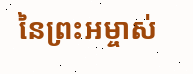នៃព្រះអម្ចាស់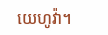យេហូវ៉ា។